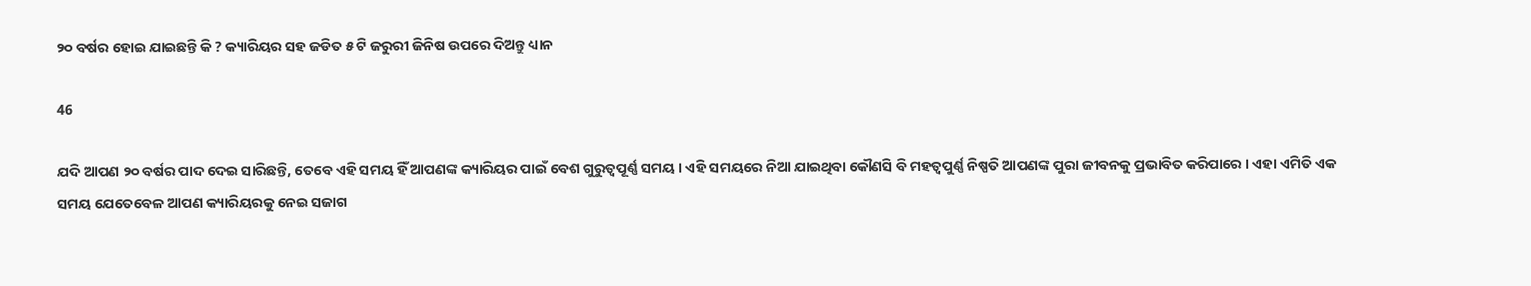୨୦ ବର୍ଷର ହୋଇ ଯାଇଛନ୍ତି କି ? କ୍ୟାରିୟର ସହ ଜଡିତ ୫ ଟି ଜରୁରୀ ଜିନିଷ ଉପରେ ଦିଅନ୍ତୁ ଧ୍ୟାନ

46

ଯଦି ଆପଣ ୨୦ ବର୍ଷର ପାଦ ଦେଇ ସାରିଛନ୍ତି, ତେବେ ଏହି ସମୟ ହିଁ ଆପଣଙ୍କ କ୍ୟାରିୟର ପାଇଁ ବେଶ ଗୁରୁତ୍ୱପୂର୍ଣ୍ଣ ସମୟ । ଏହି ସମୟରେ ନିଆ ଯାଇଥିବା କୌଣସି ବି ମହତ୍ୱପୁର୍ଣ୍ଣ ନିଷ୍ପତି ଆପଣଙ୍କ ପୁରା ଜୀବନକୁ ପ୍ରଭାବିତ କରିପାରେ । ଏହା ଏମିତି ଏକ ସମୟ ଯେତେବେଳ ଆପଣ କ୍ୟାରିୟରକୁ ନେଇ ସଜାଗ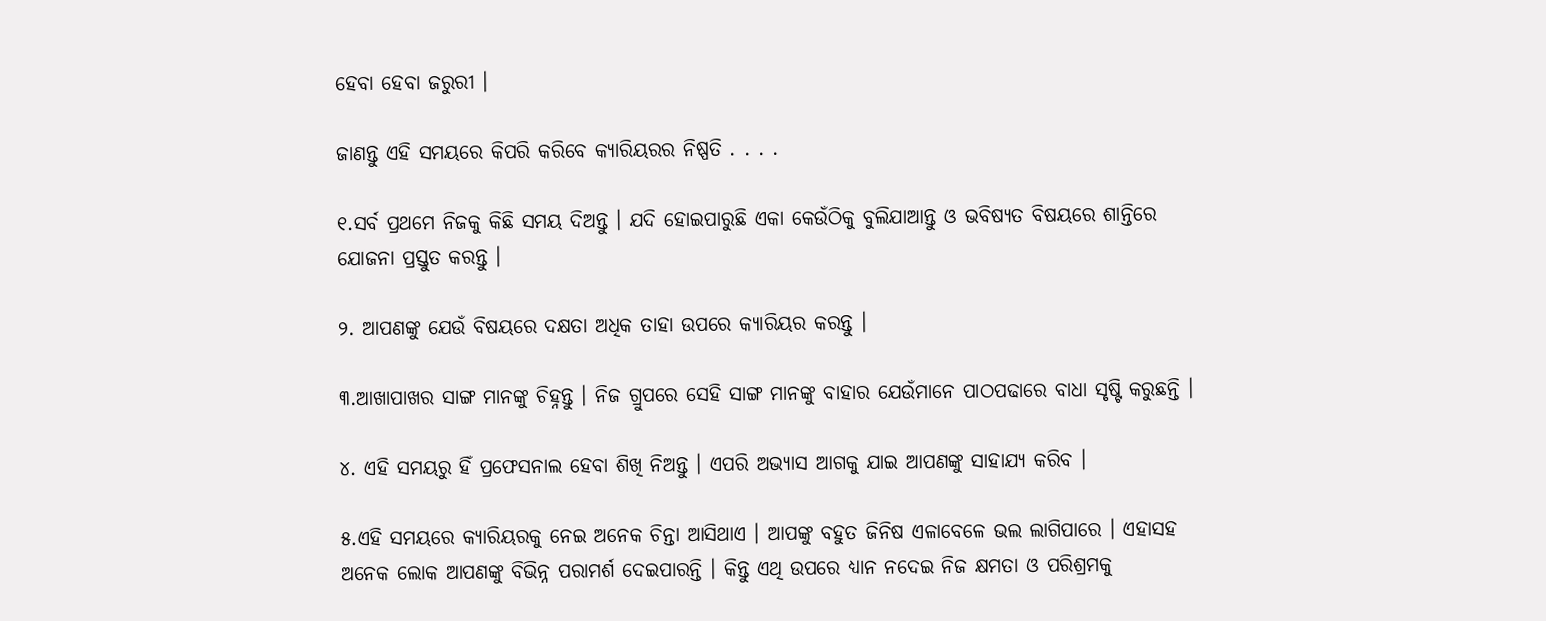ହେବା ହେବା ଜରୁରୀ ।

ଜାଣନ୍ତୁ ଏହି ସମୟରେ କିପରି କରିବେ କ୍ୟାରିୟରର ନିଷ୍ପତି . . . .

୧.ସର୍ବ ପ୍ରଥମେ ନିଜକୁ କିଛି ସମୟ ଦିଅନ୍ତୁ । ଯଦି ହୋଇପାରୁଛି ଏକା କେଉଁଠିକୁ ବୁଲିଯାଆନ୍ତୁ ଓ ଭବିଷ୍ୟତ ବିଷୟରେ ଶାନ୍ତିରେ ଯୋଜନା ପ୍ରସ୍ତୁତ କରନ୍ତୁ ।

୨. ଆପଣଙ୍କୁ ଯେଉଁ ବିଷୟରେ ଦକ୍ଷତା ଅଧିକ ତାହା ଉପରେ କ୍ୟାରିୟର କରନ୍ତୁ ।

୩.ଆଖାପାଖର ସାଙ୍ଗ ମାନଙ୍କୁ ଚିହ୍ନନ୍ତୁ । ନିଜ ଗ୍ରୁପରେ ସେହି ସାଙ୍ଗ ମାନଙ୍କୁ ବାହାର ଯେଉଁମାନେ ପାଠପଢାରେ ବାଧା ସୃଷ୍ଟି କରୁଛନ୍ତି ।

୪. ଏହି ସମୟରୁ ହିଁ ପ୍ରଫେସନାଲ ହେବା ଶିଖି ନିଅନ୍ତୁ । ଏପରି ଅଭ୍ୟାସ ଆଗକୁ ଯାଇ ଆପଣଙ୍କୁ ସାହାଯ୍ୟ କରିବ ।

୫.ଏହି ସମୟରେ କ୍ୟାରିୟରକୁ ନେଇ ଅନେକ ଚିନ୍ତା ଆସିଥାଏ । ଆପଙ୍କୁ ବହୁତ ଜିନିଷ ଏଳାବେଳେ ଭଲ ଲାଗିପାରେ । ଏହାସହ ଅନେକ ଲୋକ ଆପଣଙ୍କୁ ବିଭିନ୍ନ ପରାମର୍ଶ ଦେଇପାରନ୍ତି । କିନ୍ତୁ ଏଥି ଉପରେ ଧ୍ୟାନ ନଦେଇ ନିଜ କ୍ଷମତା ଓ ପରିଶ୍ରମକୁ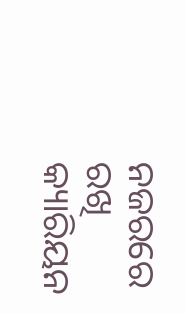ନଜରରେ ରଖି କ୍ୟାରିୟନ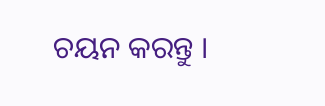ଚୟନ କରନ୍ତୁ ।